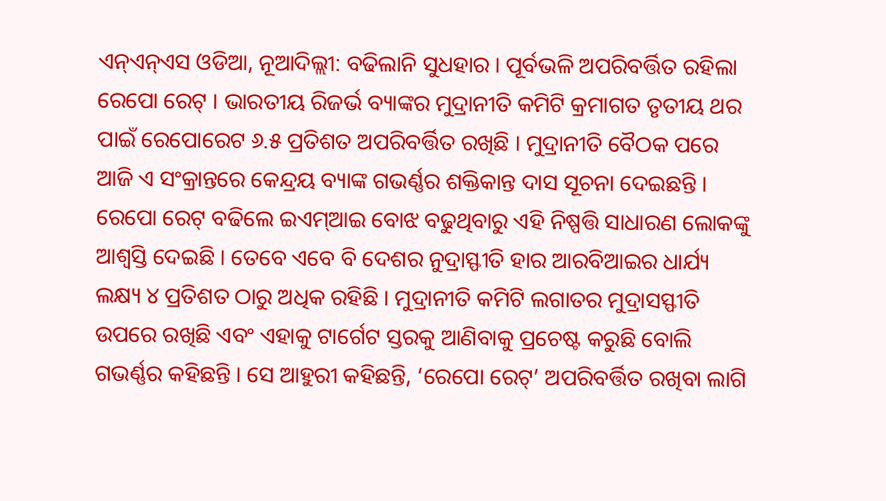ଏନ୍ଏନ୍ଏସ ଓଡିଆ, ନୂଆଦିଲ୍ଲୀ: ବଢିଲାନି ସୁଧହାର । ପୂର୍ବଭଳି ଅପରିବର୍ତ୍ତିତ ରହିଲା ରେପୋ ରେଟ୍ । ଭାରତୀୟ ରିଜର୍ଭ ବ୍ୟାଙ୍କର ମୁଦ୍ରାନୀତି କମିଟି କ୍ରମାଗତ ତୃତୀୟ ଥର ପାଇଁ ରେପୋରେଟ ୬.୫ ପ୍ରତିଶତ ଅପରିବର୍ତ୍ତିତ ରଖିଛି । ମୁଦ୍ରାନୀତି ବୈଠକ ପରେ ଆଜି ଏ ସଂକ୍ରାନ୍ତରେ କେନ୍ଦ୍ରୟ ବ୍ୟାଙ୍କ ଗଭର୍ଣ୍ଣର ଶକ୍ତିକାନ୍ତ ଦାସ ସୂଚନା ଦେଇଛନ୍ତି । ରେପୋ ରେଟ୍ ବଢିଲେ ଇଏମ୍ଆଇ ବୋଝ ବଢୁଥିବାରୁ ଏହି ନିଷ୍ପତ୍ତି ସାଧାରଣ ଲୋକଙ୍କୁ ଆଶ୍ୱସ୍ତି ଦେଇଛି । ତେବେ ଏବେ ବି ଦେଶର ନୁଦ୍ରାସ୍ଫୀତି ହାର ଆରବିଆଇର ଧାର୍ଯ୍ୟ ଲକ୍ଷ୍ୟ ୪ ପ୍ରତିଶତ ଠାରୁ ଅଧିକ ରହିଛି । ମୁଦ୍ରାନୀତି କମିଟି ଲଗାତର ମୁଦ୍ରାସସ୍ଫୀତି ଉପରେ ରଖିଛି ଏବଂ ଏହାକୁ ଟାର୍ଗେଟ ସ୍ତରକୁ ଆଣିବାକୁ ପ୍ରଚେଷ୍ଟ କରୁଛି ବୋଲି ଗଭର୍ଣ୍ଣର କହିଛନ୍ତି । ସେ ଆହୁରୀ କହିଛନ୍ତି, ‘ରେପୋ ରେଟ୍’ ଅପରିବର୍ତ୍ତିତ ରଖିବା ଲାଗି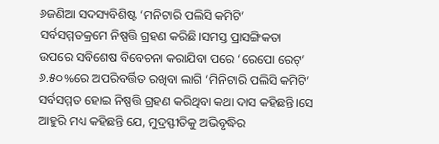୬ଜଣିଆ ସଦସ୍ୟବିଶିଷ୍ଟ ‘ମନିଟାରି ପଲିସି କମିଟି’ ସର୍ବସମ୍ମତକ୍ରମେ ନିଷ୍ପତ୍ତି ଗ୍ରହଣ କରିଛି।ସମସ୍ତ ପ୍ରାସଙ୍ଗିକତା ଉପରେ ସବିଶେଷ ବିବେଚନା କରାଯିବା ପରେ ‘ରେପୋ ରେଟ୍’ ୬.୫୦%ରେ ଅପରିବର୍ତ୍ତିତ ରଖିବା ଲାଗି ‘ମିନିଟାରି ପଲିସି କମିଟି’ ସର୍ବସମ୍ମତ ହୋଇ ନିଷ୍ପତ୍ତି ଗ୍ରହଣ କରିଥିବା କଥା ଦାସ କହିଛନ୍ତି।ସେ ଆହୁରି ମଧ୍ୟ କହିଛନ୍ତି ଯେ, ମୁଦ୍ରସ୍ଫୀତିକୁ ଅଭିବୃଦ୍ଧିର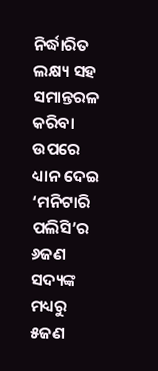ନିର୍ଦ୍ଧାରିତ ଲକ୍ଷ୍ୟ ସହ ସମାନ୍ତରଳ କରିବା ଉପରେ ଧ୍ୟାନ ଦେଇ ‘ମନିଟାରି ପଲିସି’ର ୬ଜଣ ସଦ୍ୟଙ୍କ ମଧ୍ୟରୁ ୫ଜଣ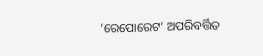‘ରେପୋରେଟ’ ଅପରିବର୍ତ୍ତିତ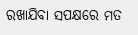ରଖାଯିବା ସପକ୍ଷରେ ମତ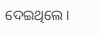ଦେଇଥିଲେ।